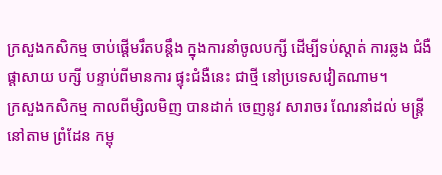ក្រសួងកសិកម្ម ចាប់ផ្តើមរឹតបន្តឹង ក្នុងការនាំចូលបក្សី ដើម្បីទប់ស្តាត់ ការឆ្លង ជំងឺ ផ្តាសាយ បក្សី បន្ទាប់ពីមានការ ផ្ទុះជំងឺនេះ ជាថ្មី នៅប្រទេសវៀតណាម។
ក្រសួងកសិកម្ម កាលពីម្សិលមិញ បានដាក់ ចេញនូវ សារាចរ ណែរនាំដល់ មន្ត្រី នៅតាម ព្រំដែន កម្ពុ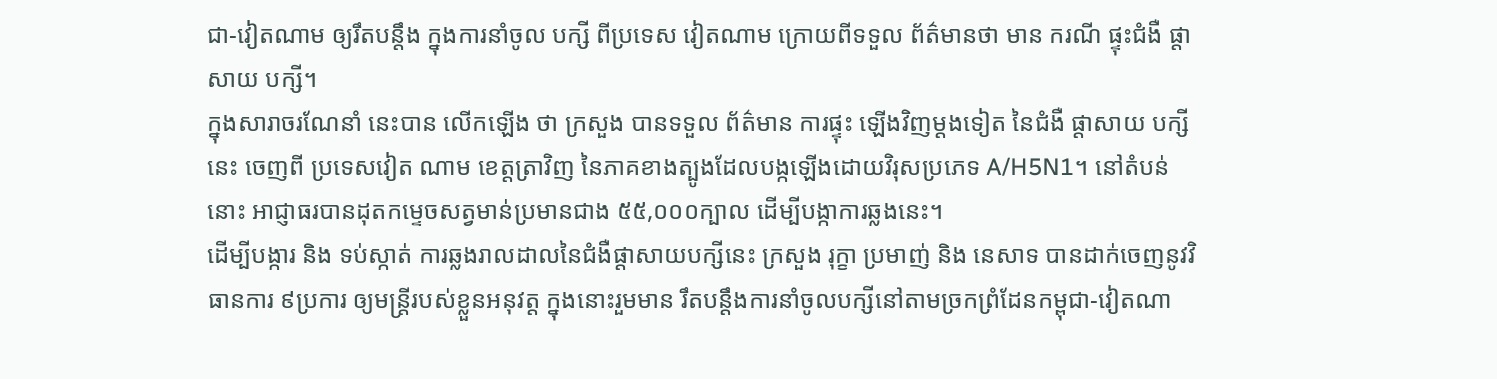ជា-វៀតណាម ឲ្យរឹតបន្តឹង ក្នុងការនាំចូល បក្សី ពីប្រទេស វៀតណាម ក្រោយពីទទួល ព័ត៌មានថា មាន ករណី ផ្ទុះជំងឺ ផ្តាសាយ បក្សី។
ក្នុងសារាចរណែនាំ នេះបាន លើកឡើង ថា ក្រសួង បានទទួល ព័ត៌មាន ការផ្ទុះ ឡើងវិញម្តងទៀត នៃជំងឺ ផ្តាសាយ បក្សីនេះ ចេញពី ប្រទេសវៀត ណាម ខេត្តត្រាវិញ នៃភាគខាងត្បូងដែលបង្កឡើងដោយវិរុសប្រភេទ A/H5N1។ នៅតំបន់នោះ អាជ្ញាធរបានដុតកម្ទេចសត្វមាន់ប្រមានជាង ៥៥,០០០ក្បាល ដើម្បីបង្កាការឆ្លងនេះ។
ដើម្បីបង្ការ និង ទប់ស្កាត់ ការឆ្លងរាលដាលនៃជំងឺផ្តាសាយបក្សីនេះ ក្រសួង រុក្ខា ប្រមាញ់ និង នេសាទ បានដាក់ចេញនូវវិធានការ ៩ប្រការ ឲ្យមន្ត្រីរបស់ខ្លួនអនុវត្ត ក្នុងនោះរួមមាន រឹតបន្តឹងការនាំចូលបក្សីនៅតាមច្រកព្រំដែនកម្ពុជា-វៀតណា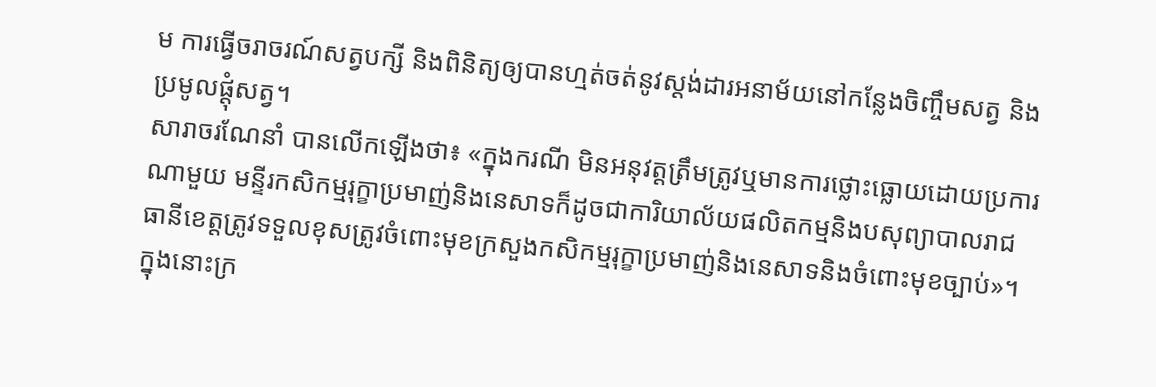ម ការធ្វើចរាចរណ៍សត្វបក្សី និងពិនិត្យឲ្យបានហ្មត់ចត់នូវស្តង់ដារអនាម័យនៅកន្លែងចិញ្ចឹមសត្វ និង ប្រមូលផ្តុំសត្វ។
សារាចរណែនាំ បានលើកឡើងថា៖ «ក្នុងករណី មិនអនុវត្តត្រឹមត្រូវឬមានការថ្លោះធ្លោយដោយប្រការណាមួយ មន្ទីរកសិកម្មរុក្ខាប្រមាញ់និងនេសាទក៏ដូចជាការិយាល័យផលិតកម្មនិងបសុព្យាបាលរាជធានីខេត្តត្រូវទទួលខុសត្រូវចំពោះមុខក្រសួងកសិកម្មរុក្ខាប្រមាញ់និងនេសាទនិងចំពោះមុខច្បាប់»។
ក្នុងនោះក្រ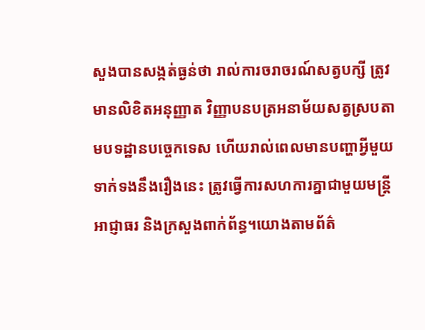សួងបានសង្កត់ធ្ងន់ថា រាល់ការចរាចរណ៍សត្វបក្សី ត្រូវមានលិខិតអនុញ្ញាត វិញ្ញាបនបត្រអនាម័យសត្វស្របតាមបទដ្ឋានបច្ចេកទេស ហើយរាល់ពេលមានបញ្ហាអ្វីមួយទាក់ទងនឹងរឿងនេះ ត្រូវធ្វើការសហការគ្នាជាមួយមន្រ្តី អាជ្ញាធរ និងក្រសួងពាក់ព័ន្ធ។យោងតាមព័ត៌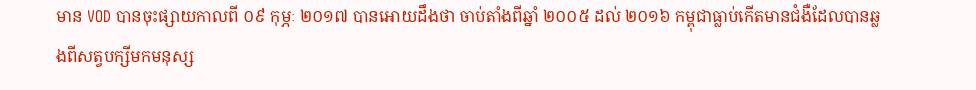មាន VOD បានចុះផ្សាយកាលពី ០៩ កុម្ភៈ ២០១៧ បានអោយដឹងថា ចាប់តាំងពីឆ្នាំ ២០០៥ ដល់ ២០១៦ កម្ពុជាធ្លាប់កើតមានជំងឺដែលបានឆ្លងពីសត្វបក្សីមកមនុស្ស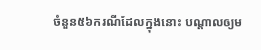ចំនួន៥៦ករណីដែលក្នុងនោះ បណ្តាលឲ្យម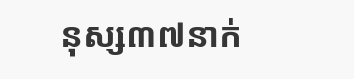នុស្ស៣៧នាក់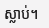ស្លាប់។